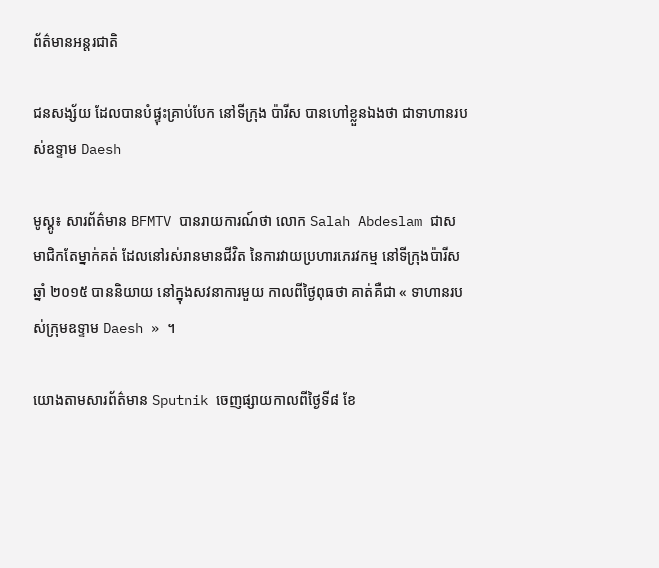ព័ត៌មានអន្តរជាតិ

ជនសង្ស័យ ដែលបានបំផ្ទុះគ្រាប់បែក នៅទីក្រុង ប៉ារីស បានហៅខ្លួនឯងថា ជាទាហានរបស់ឧទ្ទាម Daesh

មូស្គូ៖ សារព័ត៌មាន BFMTV បានរាយការណ៍ថា លោក Salah Abdeslam ជាសមាជិកតែម្នាក់គត់ ដែលនៅរស់រានមានជីវិត នៃការវាយប្រហារភេរវកម្ម នៅទីក្រុងប៉ារីស ឆ្នាំ ២០១៥ បាននិយាយ នៅក្នុងសវនាការមួយ កាលពីថ្ងៃពុធថា គាត់គឺជា « ទាហានរបស់ក្រុមឧទ្ទាម Daesh » ។

យោងតាមសារព័ត៌មាន Sputnik ចេញផ្សាយកាលពីថ្ងៃទី៨ ខែ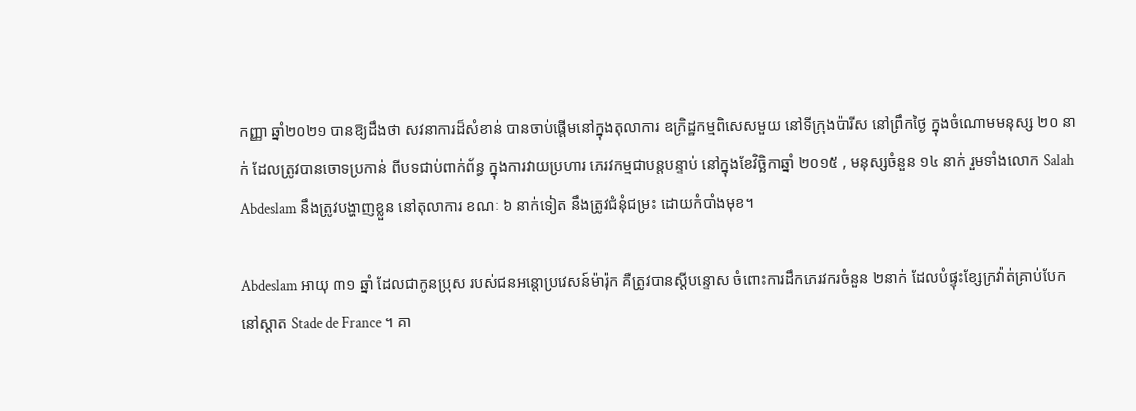កញ្ញា ឆ្នាំ២០២១ បានឱ្យដឹងថា សវនាការដ៏សំខាន់ បានចាប់ផ្តើមនៅក្នុងតុលាការ ឧក្រិដ្ឋកម្មពិសេសមួយ នៅទីក្រុងប៉ារីស នៅព្រឹកថ្ងៃ ក្នុងចំណោមមនុស្ស ២០ នាក់ ដែលត្រូវបានចោទប្រកាន់ ពីបទជាប់ពាក់ព័ន្ធ ក្នុងការវាយប្រហារ ភេរវកម្មជាបន្តបន្ទាប់ នៅក្នុងខែវិច្ឆិកាឆ្នាំ ២០១៥ , មនុស្សចំនួន ១៤ នាក់ រួមទាំងលោក Salah Abdeslam នឹងត្រូវបង្ហាញខ្លួន នៅតុលាការ ខណៈ ៦ នាក់ទៀត នឹងត្រូវជំនុំជម្រះ ដោយកំបាំងមុខ។

Abdeslam អាយុ ៣១ ឆ្នាំ ដែលជាកូនប្រុស របស់ជនអន្តោប្រវេសន៍ម៉ារ៉ុក គឺត្រូវបានស្តីបន្ទោស ចំពោះការដឹកភេរវករចំនួន ២នាក់ ដែលបំផ្ទុះខ្សែក្រវ៉ាត់គ្រាប់បែក នៅស្តាត Stade de France ។ គា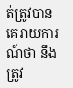ត់ត្រូវបានគេរាយការណ៍ថា នឹងត្រូវ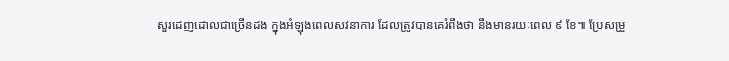សួរដេញដោលជាច្រើនដង ក្នុងអំឡុងពេលសវនាការ ដែលត្រូវបានគេរំពឹងថា នឹងមានរយៈពេល ៩ ខែ៕ ប្រែសម្រួ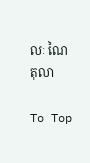លៈ ណៃ តុលា

To Top